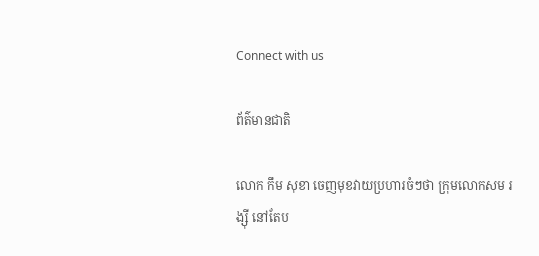Connect with us

ព័ត៌មានជាតិ

លោក កឹម សុខា ចេញមុខវាយប្រហារចំៗថា ក្រុមលោកសម រង្ស៊ី នៅតែប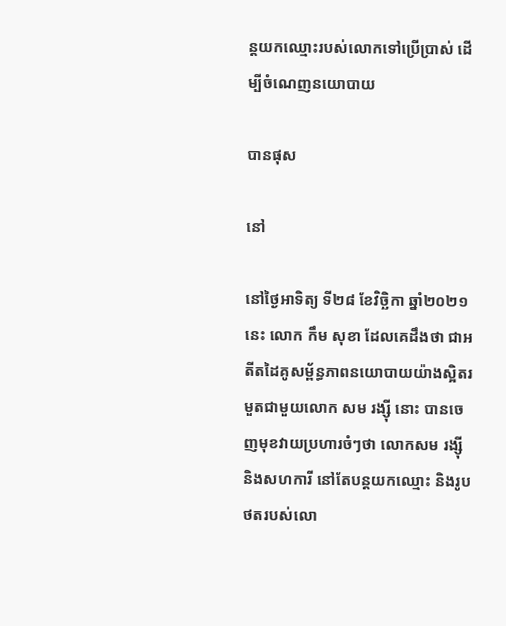ន្តយកឈ្មោះរបស់លោកទៅប្រើប្រាស់ ដើម្បីចំណេញនយោបាយ

បានផុស

នៅ

នៅថ្ងៃអាទិត្យ ទី២៨ ខែវិច្ឆិកា ឆ្នាំ២០២១នេះ លោក កឹម សុខា ដែលគេដឹងថា ជាអតីតដៃគូសម្ព័ន្ធភាពនយោបាយយ៉ាងស្អិតរមួតជាមួយលោក សម រង្ស៊ី នោះ បានចេញមុខវាយប្រហារចំៗថា លោកសម រង្ស៊ី និងសហការី នៅតែបន្តយកឈ្មោះ និងរូបថតរបស់លោ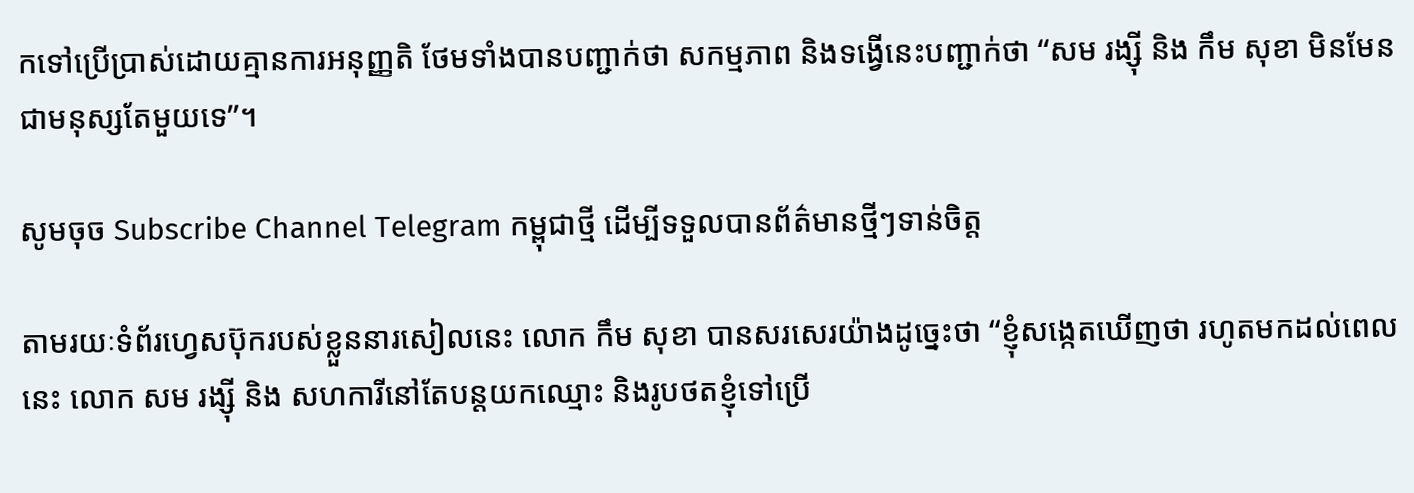កទៅប្រើប្រាស់ដោយគ្មានការអនុញ្ញតិ ថែមទាំងបានបញ្ជាក់ថា សកម្មភាព និងទង្វើនេះបញ្ជាក់ថា “សម រង្ស៊ី និង កឹម សុខា មិនមែនជាមនុស្សតែមួយទេ”។

សូមចុច Subscribe Channel Telegram កម្ពុជាថ្មី ដើម្បីទទួលបានព័ត៌មានថ្មីៗទាន់ចិត្ត

តាមរយៈទំព័រហ្វេសប៊ុករបស់ខ្លួននារសៀលនេះ លោក កឹម សុខា បានសរសេរយ៉ាងដូច្នេះថា “ខ្ញុំសង្កេតឃើញថា រហូតមកដល់ពេលនេះ លោក សម រង្ស៊ី និង សហការីនៅតែបន្តយកឈ្មោះ និងរូបថតខ្ញុំទៅប្រើ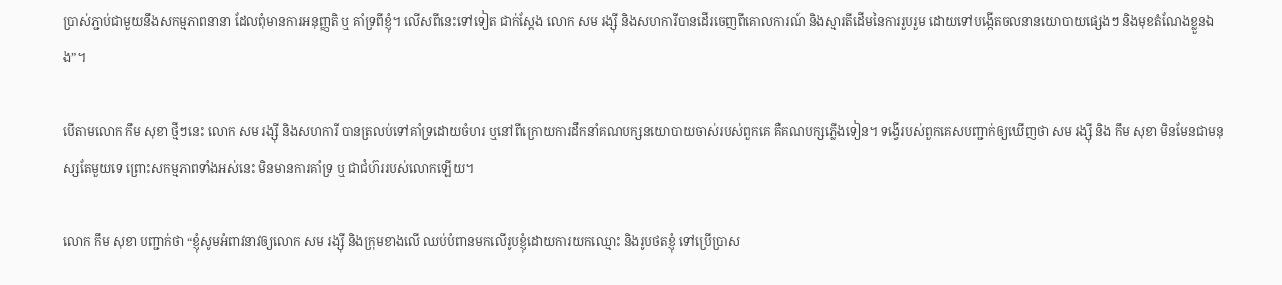ប្រាស់ភ្ជាប់ជាមួយនឹងសកម្មភាពនានា ដែលពុំមានការអនុញ្ញតិ ឬ គាំទ្រពីខ្ញុំ។ លើសពីនេះទៅទៀត ជាក់ស្តែង លោក សម រង្ស៊ី និងសហការីបានដើរចេញពីគោលការណ៍ និងស្មារតីដើមនៃការរួបរួម ដោយទៅបង្កើតចលនានយោបាយផ្សេងៗ និងមុខតំណែងខ្លួនឯង”។

បើតាមលោក កឹម សុខា ថ្មីៗនេះ លោក សម រង្ស៊ី និងសហការី បានត្រលប់ទៅគាំទ្រដោយចំហរ ឬនៅពីក្រោយការដឹកនាំគណបក្សនយោបាយចាស់របស់ពួកគេ គឺគណបក្សភ្លើងទៀន។ ទង្វើរបស់ពួកគេសបញ្ជាក់ឲ្យឃើញថា សម រង្ស៊ី និង កឹម សុខា មិនមែនជាមនុស្សតែមួយទេ ព្រោះសកម្មភាពទាំងអស់នេះ មិនមានការគាំទ្រ ឬ ជាជំហ៊ររបស់លោកឡើយ។

លោក កឹម សុខា បញ្ជាក់ថា “ខ្ញុំសូមអំពាវនាវឲ្យលោក សម រង្ស៊ី និងក្រុមខាងលើ ឈប់បំពានមកលើរូបខ្ញុំដោយការយកឈ្មោះ និងរូបថតខ្ញុំ ទៅប្រើប្រាស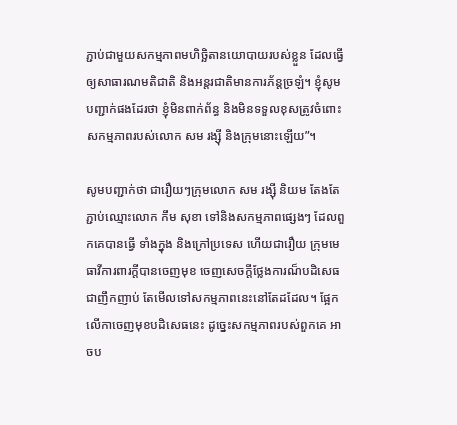ភ្ជាប់ជាមួយសកម្មភាពមហិច្ឆិតានយោបាយរបស់ខ្លួន ដែលធ្វើឲ្យសាធារណមតិជាតិ និងអន្តរជាតិមានការភ័ន្តច្រឡំ។ ខ្ញុំសូមបញ្ជាក់ផងដែរថា ខ្ញុំមិនពាក់ព័ន្ធ និងមិនទទួលខុសត្រូវចំពោះសកម្មភាពរបស់លោក សម រង្ស៊ី និងក្រុមនោះឡើយ”។

សូមបញ្ជាក់ថា ជារឿយៗក្រុមលោក សម រង្ស៊ី និយម តែងតែភ្ជាប់ឈ្មោះលោក កឹម សុខា ទៅនិងសកម្មភាពផ្សេងៗ ដែលពួកគេបានធ្វើ ទាំងក្នុង និងក្រៅប្រទេស ហើយជារឿយ ក្រុមមេធាវីការពារក្តីបានចេញមុខ ចេញសេចក្តីថ្លែងការណ៏បដិសេធជាញឹកញាប់ តែមើលទៅសកម្មភាពនេះនៅតែដដែល។ ផ្អែកលើកាចេញមុខបដិសេធនេះ ដូច្នេះសកម្មភាពរបស់ពួកគេ អាចប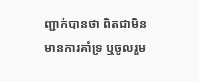ញ្ជាក់បានថា ពិតជាមិនមានការគាំទ្រ ឬចូលរួម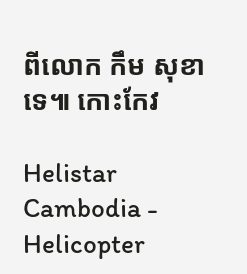ពីលោក កឹម សុខា ទេ៕ កោះកែវ

Helistar Cambodia - Helicopter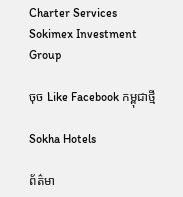Charter Services
Sokimex Investment Group

ចុច Like Facebook កម្ពុជាថ្មី

Sokha Hotels

ព័ត៌មា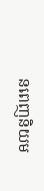នពេញនិយម